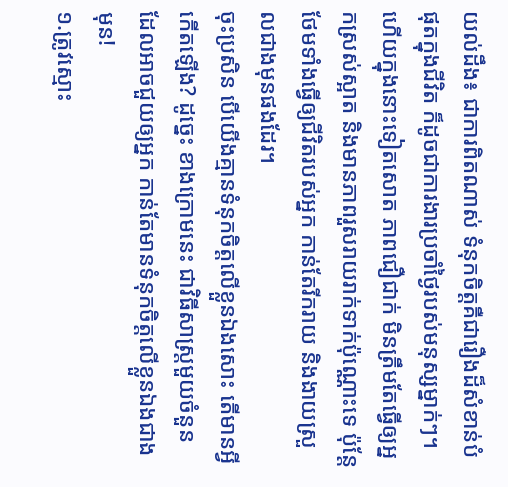យល់ដឹង៖ ជាការពិតណាស់ ទំនុកចិត្តគឺជារឿងដ៏សំខាន់បំផុតក្នុងជីវិត ក៏ដូចជាការងារប្រចាំថ្ងៃរបស់មនុស្សម្នាក់ៗ។ ហើយក្នុងនោះទៀតសោត ភាពជឿជាក់ មិនត្រឹមតែធ្វើឲ្យអ្នកស្រស់ស្អាត និងមានភាពរួសរាយរាក់ទាក់ប៉ុណ្ណោះទេ ប៉ុន្តែថែមទាំងធ្វើឲ្យជីវិតរបស់អ្នក កាន់តែរីករាយ និងងាយស្រួលជាងមុនផងដែរ។
ចុះប្រសិន បើយើងគ្មានទំនុកចិត្តលើខ្លួនឯងសោះ តើមានអ្វីកើតឡើង? ដូច្នេះ ខាងក្រោមនេះ ជាវិធីសាស្រ្តមួយចំនួន ដែលអាចជួយឲ្យអ្នក កាន់តែមានទំនុកចិត្តលើខ្លួនឯងជាងមុន!
១.ត្រូវស្មោះ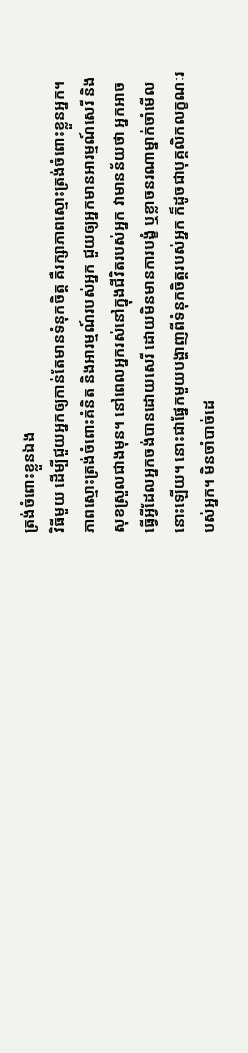ត្រង់ចំពោះខ្លួនឯង
វិធីមួយ ដើម្បីជួយអ្នកឲ្យកាន់តែមានទំនុកចិត្ត គឺរក្សាភាពស្មោះត្រង់ចំពោះខ្លួនអ្នក។ ភាពស្មោះត្រង់ចំពោះគំនិត និងអារម្មណ៍របស់អ្នក ជួយឲ្យអ្នកមានអារម្មណ៍សេរី និងសុខស្រួលជាងមុន។ នៅពេលអ្នករស់នៅក្នុងជីវិតរបស់អ្នក វាមានន័យថា អ្នកអាចធ្វើអ្វីដែលអ្នកចង់បានដោយសេរី ដោយមិនមានការបង្ខំ ឬខ្លាចនរណាម្នាក់ចាំមើលនោះឡើយ។ នោះជាផ្នែកមួយបង្ហាញពីទំនុកចិត្តរបស់អ្នក ក៏ដូចជាបុគ្គលិកលក្ខណៈរបស់អ្នក។ មិនចាំបាច់ដេ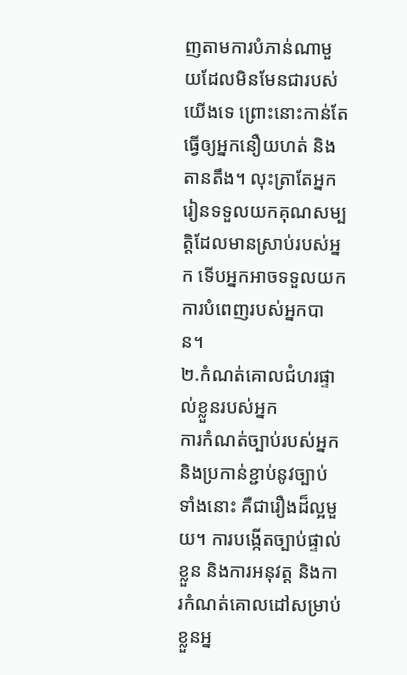ញតាមការបំភាន់ណាមួយដែលមិនមែនជារបស់យើងទេ ព្រោះនោះកាន់តែធ្វើឲ្យអ្នកនឿយហត់ និងតានតឹង។ លុះត្រាតែអ្នករៀនទទួលយកគុណសម្បត្ដិដែលមានស្រាប់របស់អ្នក ទើបអ្នកអាចទទួលយកការបំពេញរបស់អ្នកបាន។
២.កំណត់គោលជំហរផ្ទាល់ខ្លួនរបស់អ្នក
ការកំណត់ច្បាប់របស់អ្នកនិងប្រកាន់ខ្ជាប់នូវច្បាប់ទាំងនោះ គឺជារឿងដ៏ល្អមួយ។ ការបង្កើតច្បាប់ផ្ទាល់ខ្លួន និងការអនុវត្ត និងការកំណត់គោលដៅសម្រាប់ខ្លួនអ្ន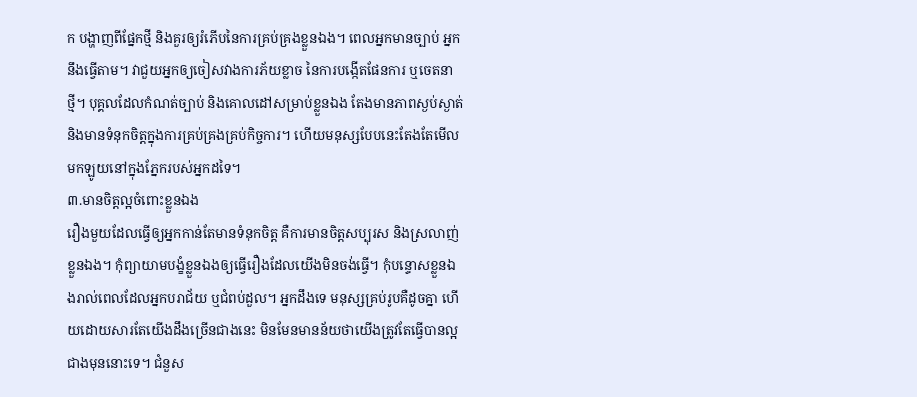ក បង្ហាញពីផ្នែកថ្មី និងគួរឲ្យរំភើបនៃការគ្រប់គ្រងខ្លួនឯង។ ពេលអ្នកមានច្បាប់ អ្នកនឹងធ្វើតាម។ វាជួយអ្នកឲ្យចៀសវាងការភ័យខ្លាច នៃការបង្កើតផែនការ ឬចេតនាថ្មី។ បុគ្គលដែលកំណត់ច្បាប់ និងគោលដៅសម្រាប់ខ្លួនឯង តែងមានភាពស្ងប់ស្ងាត់ និងមានទំនុកចិត្តក្នុងការគ្រប់គ្រងគ្រប់កិច្ចការ។ ហើយមនុស្សបែបនេះតែងតែមើលមកឡូយនៅក្នុងភ្នែករបស់អ្នកដទៃ។
៣.មានចិត្តល្អចំពោះខ្លួនឯង
រឿងមួយដែលធ្វើឲ្យអ្នកកាន់តែមានទំនុកចិត្ត គឺការមានចិត្តសប្បុរស និងស្រលាញ់ខ្លួនឯង។ កុំព្យាយាមបង្ខំខ្លួនឯងឲ្យធ្វើរឿងដែលយើងមិនចង់ធ្វើ។ កុំបន្ទោសខ្លួនឯងរាល់ពេលដែលអ្នកបរាជ័យ ឬជំពប់ដួល។ អ្នកដឹងទេ មនុស្សគ្រប់រូបគឺដូចគ្នា ហើយដោយសារតែយើងដឹងច្រើនជាងនេះ មិនមែនមានន័យថាយើងត្រូវតែធ្វើបានល្អជាងមុននោះទេ។ ជំនួស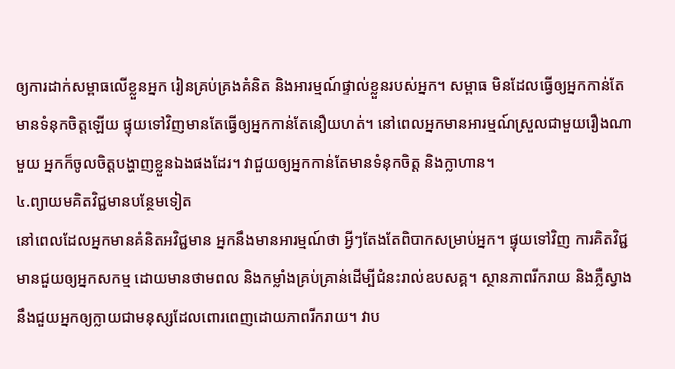ឲ្យការដាក់សម្ពាធលើខ្លួនអ្នក រៀនគ្រប់គ្រងគំនិត និងអារម្មណ៍ផ្ទាល់ខ្លួនរបស់អ្នក។ សម្ពាធ មិនដែលធ្វើឲ្យអ្នកកាន់តែមានទំនុកចិត្តឡើយ ផ្ទុយទៅវិញមានតែធ្វើឲ្យអ្នកកាន់តែនឿយហត់។ នៅពេលអ្នកមានអារម្មណ៍ស្រួលជាមួយរឿងណាមួយ អ្នកក៏ចូលចិត្តបង្ហាញខ្លួនឯងផងដែរ។ វាជួយឲ្យអ្នកកាន់តែមានទំនុកចិត្ត និងក្លាហាន។
៤.ព្យាយមគិតវិជ្ជមានបន្ថែមទៀត
នៅពេលដែលអ្នកមានគំនិតអវិជ្ជមាន អ្នកនឹងមានអារម្មណ៍ថា អ្វីៗតែងតែពិបាកសម្រាប់អ្នក។ ផ្ទុយទៅវិញ ការគិតវិជ្ជមានជួយឲ្យអ្នកសកម្ម ដោយមានថាមពល និងកម្លាំងគ្រប់គ្រាន់ដើម្បីជំនះរាល់ឧបសគ្គ។ ស្ថានភាពរីករាយ និងភ្លឺស្វាង នឹងជួយអ្នកឲ្យក្លាយជាមនុស្សដែលពោរពេញដោយភាពរីករាយ។ វាប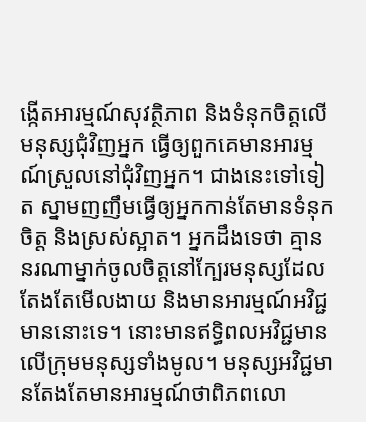ង្កើតអារម្មណ៍សុវត្ថិភាព និងទំនុកចិត្តលើមនុស្សជុំវិញអ្នក ធ្វើឲ្យពួកគេមានអារម្មណ៍ស្រួលនៅជុំវិញអ្នក។ ជាងនេះទៅទៀត ស្នាមញញឹមធ្វើឲ្យអ្នកកាន់តែមានទំនុកចិត្ត និងស្រស់ស្អាត។ អ្នកដឹងទេថា គ្មាននរណាម្នាក់ចូលចិត្តនៅក្បែរមនុស្សដែលតែងតែមើលងាយ និងមានអារម្មណ៍អវិជ្ជមាននោះទេ។ នោះមានឥទ្ធិពលអវិជ្ជមានលើក្រុមមនុស្សទាំងមូល។ មនុស្សអវិជ្ជមានតែងតែមានអារម្មណ៍ថាពិភពលោ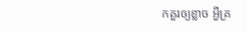កគួរឲ្យខ្លាច អ្វីគ្រ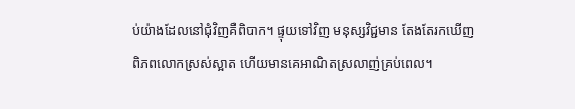ប់យ៉ាងដែលនៅជុំវិញគឺពិបាក។ ផ្ទុយទៅវិញ មនុស្សវិជ្ជមាន តែងតែរកឃើញពិភពលោកស្រស់ស្អាត ហើយមានគេអាណិតស្រលាញ់គ្រប់ពេល។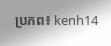ប្រភព៖ kenh14